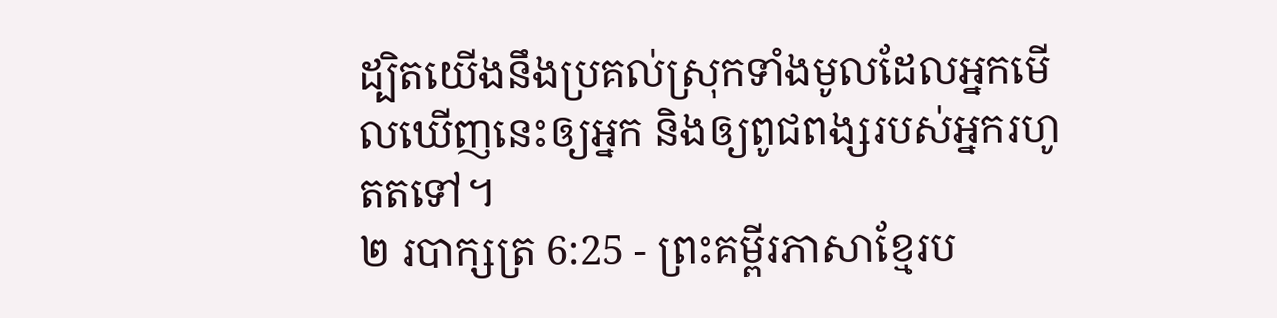ដ្បិតយើងនឹងប្រគល់ស្រុកទាំងមូលដែលអ្នកមើលឃើញនេះឲ្យអ្នក និងឲ្យពូជពង្សរបស់អ្នករហូតតទៅ។
២ របាក្សត្រ 6:25 - ព្រះគម្ពីរភាសាខ្មែរប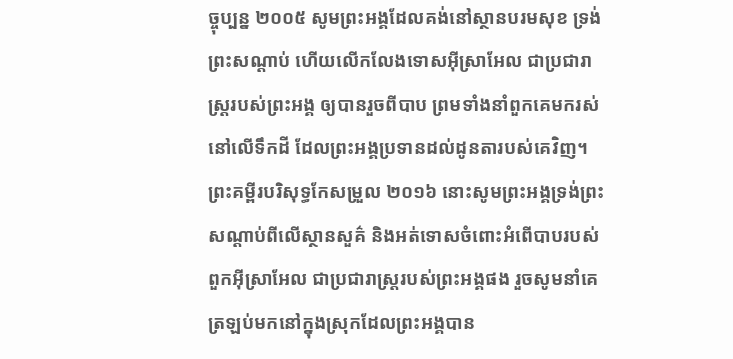ច្ចុប្បន្ន ២០០៥ សូមព្រះអង្គដែលគង់នៅស្ថានបរមសុខ ទ្រង់ព្រះសណ្ដាប់ ហើយលើកលែងទោសអ៊ីស្រាអែល ជាប្រជារាស្ត្ររបស់ព្រះអង្គ ឲ្យបានរួចពីបាប ព្រមទាំងនាំពួកគេមករស់នៅលើទឹកដី ដែលព្រះអង្គប្រទានដល់ដូនតារបស់គេវិញ។ ព្រះគម្ពីរបរិសុទ្ធកែសម្រួល ២០១៦ នោះសូមព្រះអង្គទ្រង់ព្រះសណ្ដាប់ពីលើស្ថានសួគ៌ និងអត់ទោសចំពោះអំពើបាបរបស់ពួកអ៊ីស្រាអែល ជាប្រជារាស្ត្ររបស់ព្រះអង្គផង រួចសូមនាំគេត្រឡប់មកនៅក្នុងស្រុកដែលព្រះអង្គបាន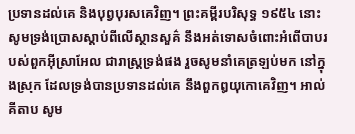ប្រទានដល់គេ និងបុព្វបុរសគេវិញ។ ព្រះគម្ពីរបរិសុទ្ធ ១៩៥៤ នោះសូមទ្រង់ប្រោសស្តាប់ពីលើស្ថានសួគ៌ នឹងអត់ទោសចំពោះអំពើបាបរបស់ពួកអ៊ីស្រាអែល ជារាស្ត្រទ្រង់ផង រួចសូមនាំគេត្រឡប់មក នៅក្នុងស្រុក ដែលទ្រង់បានប្រទានដល់គេ នឹងពួកឰយុកោគេវិញ។ អាល់គីតាប សូម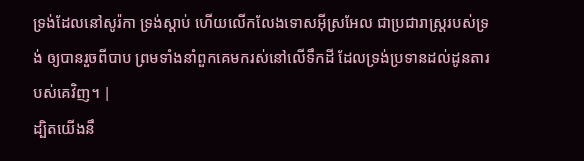ទ្រង់ដែលនៅសូរ៉កា ទ្រង់ស្តាប់ ហើយលើកលែងទោសអ៊ីស្រអែល ជាប្រជារាស្ត្ររបស់ទ្រង់ ឲ្យបានរួចពីបាប ព្រមទាំងនាំពួកគេមករស់នៅលើទឹកដី ដែលទ្រង់ប្រទានដល់ដូនតារបស់គេវិញ។ |
ដ្បិតយើងនឹ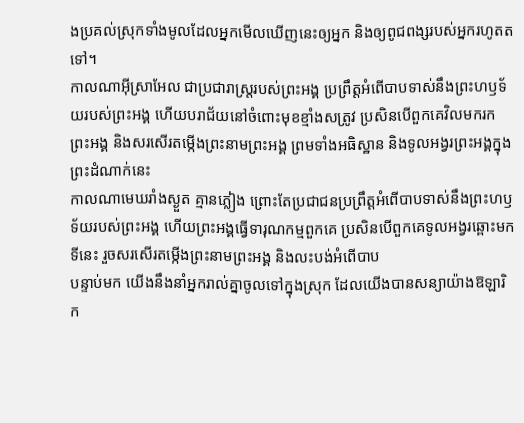ងប្រគល់ស្រុកទាំងមូលដែលអ្នកមើលឃើញនេះឲ្យអ្នក និងឲ្យពូជពង្សរបស់អ្នករហូតតទៅ។
កាលណាអ៊ីស្រាអែល ជាប្រជារាស្ត្ររបស់ព្រះអង្គ ប្រព្រឹត្តអំពើបាបទាស់នឹងព្រះហឫទ័យរបស់ព្រះអង្គ ហើយបរាជ័យនៅចំពោះមុខខ្មាំងសត្រូវ ប្រសិនបើពួកគេវិលមករកព្រះអង្គ និងសរសើរតម្កើងព្រះនាមព្រះអង្គ ព្រមទាំងអធិស្ឋាន និងទូលអង្វរព្រះអង្គក្នុងព្រះដំណាក់នេះ
កាលណាមេឃរាំងស្ងួត គ្មានភ្លៀង ព្រោះតែប្រជាជនប្រព្រឹត្តអំពើបាបទាស់នឹងព្រះហឫទ័យរបស់ព្រះអង្គ ហើយព្រះអង្គធ្វើទារុណកម្មពួកគេ ប្រសិនបើពួកគេទូលអង្វរឆ្ពោះមកទីនេះ រួចសរសើរតម្កើងព្រះនាមព្រះអង្គ និងលះបង់អំពើបាប
បន្ទាប់មក យើងនឹងនាំអ្នករាល់គ្នាចូលទៅក្នុងស្រុក ដែលយើងបានសន្យាយ៉ាងឱឡារិក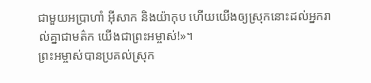ជាមួយអប្រាហាំ អ៊ីសាក និងយ៉ាកុប ហើយយើងឲ្យស្រុកនោះដល់អ្នករាល់គ្នាជាមត៌ក យើងជាព្រះអម្ចាស់!»។
ព្រះអម្ចាស់បានប្រគល់ស្រុក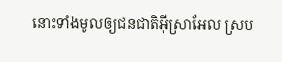នោះទាំងមូលឲ្យជនជាតិអ៊ីស្រាអែល ស្រប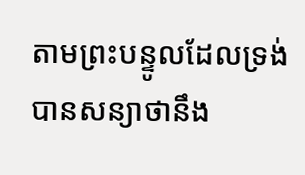តាមព្រះបន្ទូលដែលទ្រង់បានសន្យាថានឹង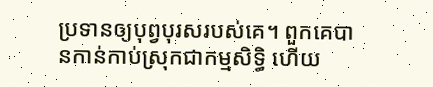ប្រទានឲ្យបុព្វបុរសរបស់គេ។ ពួកគេបានកាន់កាប់ស្រុកជាកម្មសិទ្ធិ ហើយ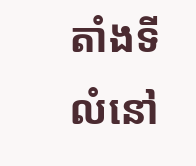តាំងទីលំនៅ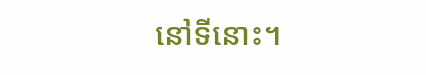នៅទីនោះ។